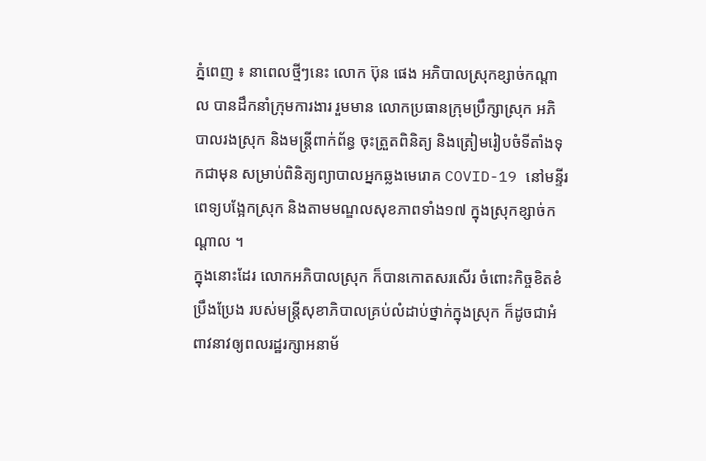ភ្នំពេញ ៖ នាពេលថ្មីៗនេះ លោក ប៊ុន ផេង អភិបាលស្រុកខ្សាច់កណ្តាល បានដឹកនាំក្រុមការងារ រួមមាន លោកប្រធានក្រុមប្រឹក្សាស្រុក អភិបាលរងស្រុក និងមន្រ្តីពាក់ព័ន្ធ ចុះត្រួតពិនិត្យ និងត្រៀមរៀបចំទីតាំងទុកជាមុន សម្រាប់ពិនិត្យព្យាបាលអ្នកឆ្លងមេរោគ COVID-19 នៅមន្ទីរពេទ្យបង្អែកស្រុក និងតាមមណ្ឌលសុខភាពទាំង១៧ ក្នុងស្រុកខ្សាច់កណ្តាល ។
ក្នុងនោះដែរ លោកអភិបាលស្រុក ក៏បានកោតសរសើរ ចំពោះកិច្ចខិតខំប្រឹងប្រែង របស់មន្ត្រីសុខាភិបាលគ្រប់លំដាប់ថ្នាក់ក្នុងស្រុក ក៏ដូចជាអំពាវនាវឲ្យពលរដ្ឋរក្សាអនាម័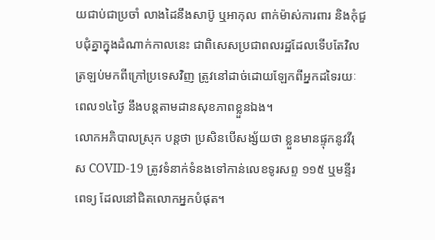យជាប់ជាប្រចាំ លាងដៃនឹងសាប៊ូ ឬអាកុល ពាក់ម៉ាស់ការពារ និងកុំជួបជុំគ្នាក្នុងដំណាក់កាលនេះ ជាពិសេសប្រជាពលរដ្ឋដែលទើបតែវិលត្រឡប់មកពីក្រៅប្រទេសវិញ ត្រូវនៅដាច់ដោយឡែកពីអ្នកដទៃរយៈពេល១៤ថ្ងៃ នឹងបន្តតាមដានសុខភាពខ្លួនឯង។
លោកអភិបាលស្រុក បន្ដថា ប្រសិនបើសង្ស័យថា ខ្លួនមានផ្ទុកនូវវីរុស COVID-19 ត្រូវទំនាក់ទំនងទៅកាន់លេខទូរសព្ទ ១១៥ ឬមន្ទីរពេទ្យ ដែលនៅជិតលោកអ្នកបំផុត។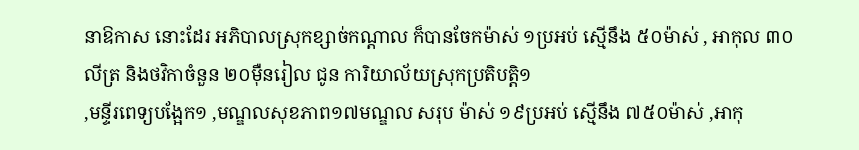នាឱកាស នោះដែរ អភិបាលស្រុកខ្សាច់កណ្តាល ក៏បានចែកម៉ាស់ ១ប្រអប់ ស្មើនឹង ៥០ម៉ាស់ , អាកុល ៣០លីត្រ និងថវិកាចំនួន ២០ម៉ឺនរៀល ជូន ការិយាល័យស្រុកប្រតិបត្តិ១
,មន្ទីរពេទ្យបង្អែក១ ,មណ្ឌលសុខភាព១៧មណ្ឌល សរុប ម៉ាស់ ១៩ប្រអប់ ស្មើនឹង ៧៥០ម៉ាស់ ,អាកុ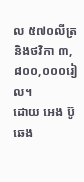ល ៥៧០លីត្រ និងថវិកា ៣,៨០០,០០០រៀល។
ដោយ អេង ប៊ូឆេង